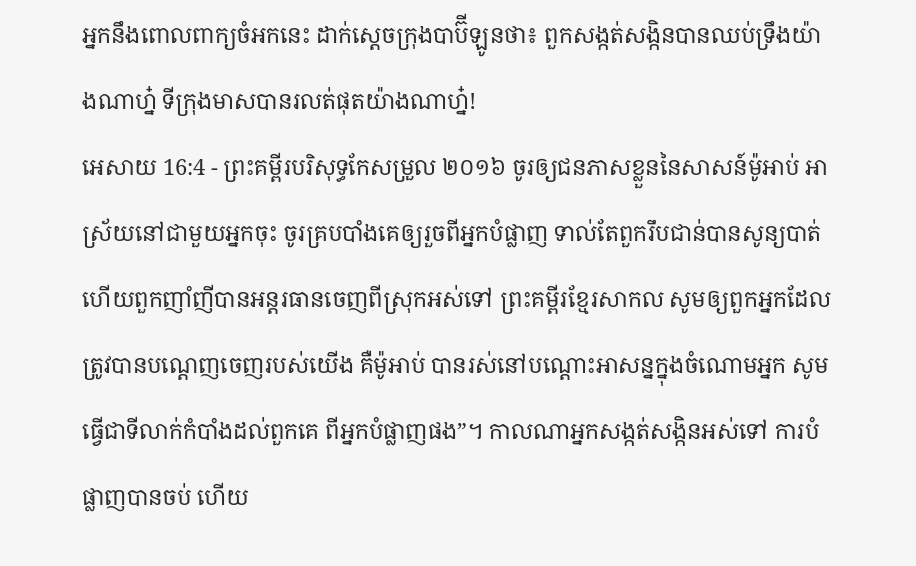អ្នកនឹងពោលពាក្យចំអកនេះ ដាក់ស្តេចក្រុងបាប៊ីឡូនថា៖ ពួកសង្កត់សង្កិនបានឈប់ទ្រឹងយ៉ាងណាហ្ន៎ ទីក្រុងមាសបានរលត់ផុតយ៉ាងណាហ្ន៎!
អេសាយ 16:4 - ព្រះគម្ពីរបរិសុទ្ធកែសម្រួល ២០១៦ ចូរឲ្យជនភាសខ្លួននៃសាសន៍ម៉ូអាប់ អាស្រ័យនៅជាមួយអ្នកចុះ ចូរគ្របបាំងគេឲ្យរួចពីអ្នកបំផ្លាញ ទាល់តែពួករឹបជាន់បានសូន្យបាត់ ហើយពួកញាំញីបានអន្តរធានចេញពីស្រុកអស់ទៅ ព្រះគម្ពីរខ្មែរសាកល សូមឲ្យពួកអ្នកដែលត្រូវបានបណ្ដេញចេញរបស់យើង គឺម៉ូអាប់ បានរស់នៅបណ្ដោះអាសន្នក្នុងចំណោមអ្នក សូមធ្វើជាទីលាក់កំបាំងដល់ពួកគេ ពីអ្នកបំផ្លាញផង”។ កាលណាអ្នកសង្កត់សង្កិនអស់ទៅ ការបំផ្លាញបានចប់ ហើយ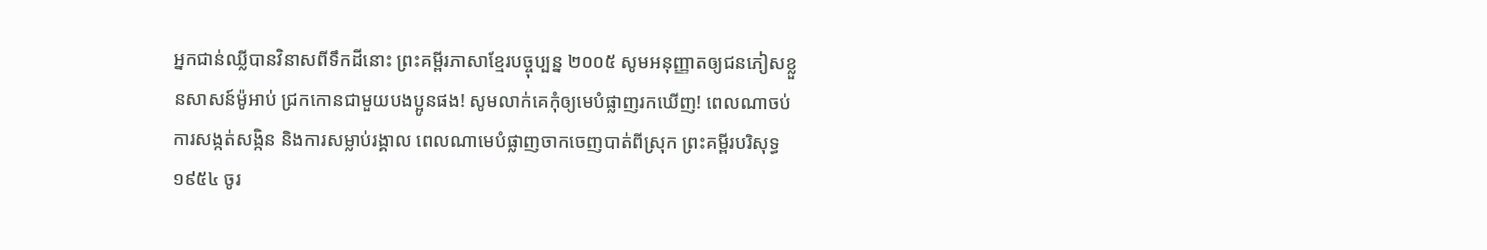អ្នកជាន់ឈ្លីបានវិនាសពីទឹកដីនោះ ព្រះគម្ពីរភាសាខ្មែរបច្ចុប្បន្ន ២០០៥ សូមអនុញ្ញាតឲ្យជនភៀសខ្លួនសាសន៍ម៉ូអាប់ ជ្រកកោនជាមួយបងប្អូនផង! សូមលាក់គេកុំឲ្យមេបំផ្លាញរកឃើញ! ពេលណាចប់ការសង្កត់សង្កិន និងការសម្លាប់រង្គាល ពេលណាមេបំផ្លាញចាកចេញបាត់ពីស្រុក ព្រះគម្ពីរបរិសុទ្ធ ១៩៥៤ ចូរ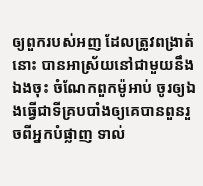ឲ្យពួករបស់អញ ដែលត្រូវពង្រាត់នោះ បានអាស្រ័យនៅជាមួយនឹងឯងចុះ ចំណែកពួកម៉ូអាប់ ចូរឲ្យឯងធ្វើជាទីគ្របបាំងឲ្យគេបានពួនរួចពីអ្នកបំផ្លាញ ទាល់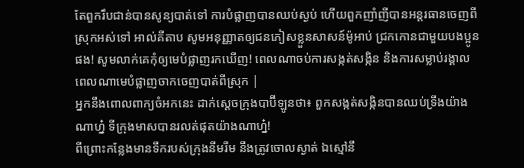តែពួករឹបជាន់បានសូន្យបាត់ទៅ ការបំផ្លាញបានឈប់ស្ងប់ ហើយពួកញាំញីបានអន្តរធានចេញពីស្រុកអស់ទៅ អាល់គីតាប សូមអនុញ្ញាតឲ្យជនភៀសខ្លួនសាសន៍ម៉ូអាប់ ជ្រកកោនជាមួយបងប្អូនផង! សូមលាក់គេកុំឲ្យមេបំផ្លាញរកឃើញ! ពេលណាចប់ការសង្កត់សង្កិន និងការសម្លាប់រង្គាល ពេលណាមេបំផ្លាញចាកចេញបាត់ពីស្រុក |
អ្នកនឹងពោលពាក្យចំអកនេះ ដាក់ស្តេចក្រុងបាប៊ីឡូនថា៖ ពួកសង្កត់សង្កិនបានឈប់ទ្រឹងយ៉ាងណាហ្ន៎ ទីក្រុងមាសបានរលត់ផុតយ៉ាងណាហ្ន៎!
ពីព្រោះកន្លែងមានទឹករបស់ក្រុងនីមរីម នឹងត្រូវចោលស្ងាត់ ឯស្មៅនឹ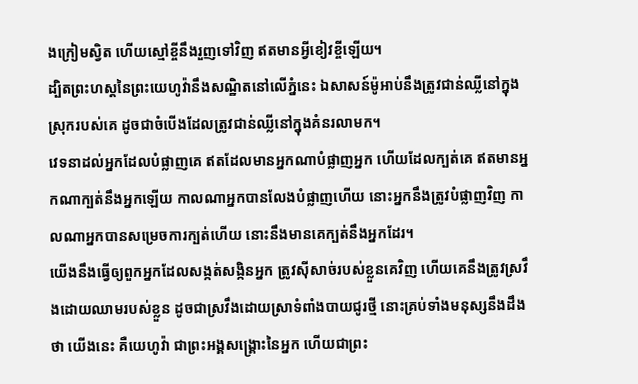ងក្រៀមស្វិត ហើយស្មៅខ្ចីនឹងរួញទៅវិញ ឥតមានអ្វីខៀវខ្ចីឡើយ។
ដ្បិតព្រះហស្តនៃព្រះយេហូវ៉ានឹងសណ្ឋិតនៅលើភ្នំនេះ ឯសាសន៍ម៉ូអាប់នឹងត្រូវជាន់ឈ្លីនៅក្នុងស្រុករបស់គេ ដូចជាចំបើងដែលត្រូវជាន់ឈ្លីនៅក្នុងគំនរលាមក។
វេទនាដល់អ្នកដែលបំផ្លាញគេ ឥតដែលមានអ្នកណាបំផ្លាញអ្នក ហើយដែលក្បត់គេ ឥតមានអ្នកណាក្បត់នឹងអ្នកឡើយ កាលណាអ្នកបានលែងបំផ្លាញហើយ នោះអ្នកនឹងត្រូវបំផ្លាញវិញ កាលណាអ្នកបានសម្រេចការក្បត់ហើយ នោះនឹងមានគេក្បត់នឹងអ្នកដែរ។
យើងនឹងធ្វើឲ្យពួកអ្នកដែលសង្កត់សង្កិនអ្នក ត្រូវស៊ីសាច់របស់ខ្លួនគេវិញ ហើយគេនឹងត្រូវស្រវឹងដោយឈាមរបស់ខ្លួន ដូចជាស្រវឹងដោយស្រាទំពាំងបាយជូរថ្មី នោះគ្រប់ទាំងមនុស្សនឹងដឹងថា យើងនេះ គឺយេហូវ៉ា ជាព្រះអង្គសង្គ្រោះនៃអ្នក ហើយជាព្រះ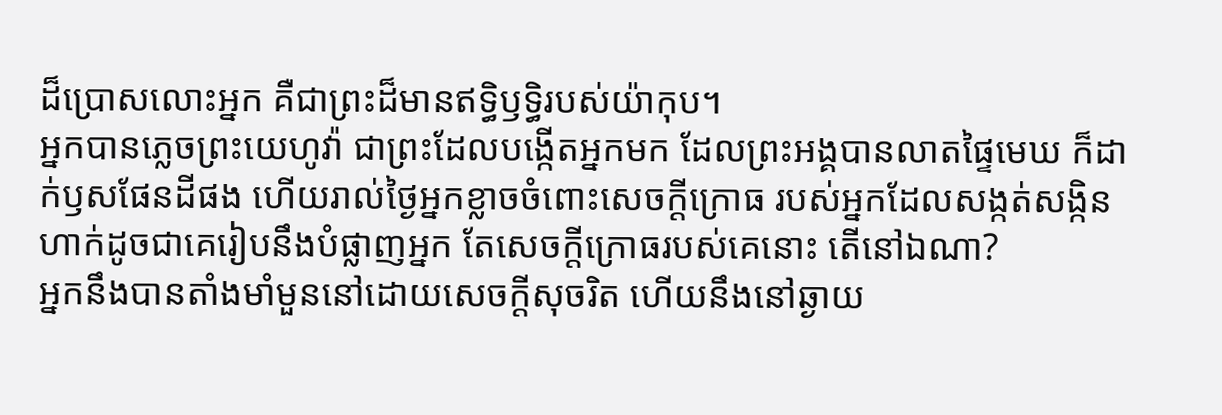ដ៏ប្រោសលោះអ្នក គឺជាព្រះដ៏មានឥទ្ធិឫទ្ធិរបស់យ៉ាកុប។
អ្នកបានភ្លេចព្រះយេហូវ៉ា ជាព្រះដែលបង្កើតអ្នកមក ដែលព្រះអង្គបានលាតផ្ទៃមេឃ ក៏ដាក់ឫសផែនដីផង ហើយរាល់ថ្ងៃអ្នកខ្លាចចំពោះសេចក្ដីក្រោធ របស់អ្នកដែលសង្កត់សង្កិន ហាក់ដូចជាគេរៀបនឹងបំផ្លាញអ្នក តែសេចក្ដីក្រោធរបស់គេនោះ តើនៅឯណា?
អ្នកនឹងបានតាំងមាំមួននៅដោយសេចក្ដីសុចរិត ហើយនឹងនៅឆ្ងាយ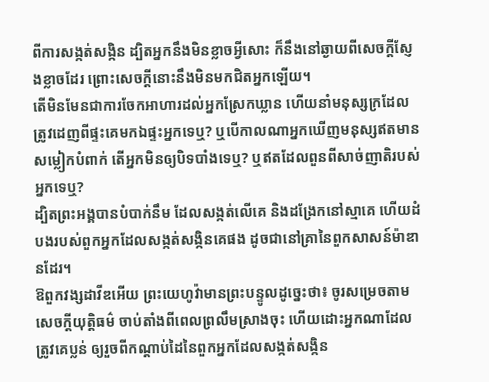ពីការសង្កត់សង្កិន ដ្បិតអ្នកនឹងមិនខ្លាចអ្វីសោះ ក៏នឹងនៅឆ្ងាយពីសេចក្ដីស្ញែងខ្លាចដែរ ព្រោះសេចក្ដីនោះនឹងមិនមកជិតអ្នកឡើយ។
តើមិនមែនជាការចែកអាហារដល់អ្នកស្រែកឃ្លាន ហើយនាំមនុស្សក្រដែលត្រូវដេញពីផ្ទះគេមកឯផ្ទះអ្នកទេឬ? ឬបើកាលណាអ្នកឃើញមនុស្សឥតមានសម្លៀកបំពាក់ តើអ្នកមិនឲ្យបិទបាំងទេឬ? ឬឥតដែលពួនពីសាច់ញាតិរបស់អ្នកទេឬ?
ដ្បិតព្រះអង្គបានបំបាក់នឹម ដែលសង្កត់លើគេ និងដង្រែកនៅស្មាគេ ហើយដំបងរបស់ពួកអ្នកដែលសង្កត់សង្កិនគេផង ដូចជានៅគ្រានៃពួកសាសន៍ម៉ាឌានដែរ។
ឱពួកវង្សដាវីឌអើយ ព្រះយេហូវ៉ាមានព្រះបន្ទូលដូច្នេះថា៖ ចូរសម្រេចតាមសេចក្ដីយុត្តិធម៌ ចាប់តាំងពីពេលព្រលឹមស្រាងចុះ ហើយដោះអ្នកណាដែលត្រូវគេប្លន់ ឲ្យរួចពីកណ្ដាប់ដៃនៃពួកអ្នកដែលសង្កត់សង្កិន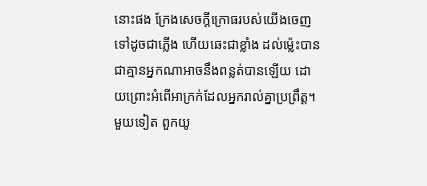នោះផង ក្រែងសេចក្ដីក្រោធរបស់យើងចេញទៅដូចជាភ្លើង ហើយឆេះជាខ្លាំង ដល់ម៉្លេះបានជាគ្មានអ្នកណាអាចនឹងពន្លត់បានឡើយ ដោយព្រោះអំពើអាក្រក់ដែលអ្នករាល់គ្នាប្រព្រឹត្ត។
មួយទៀត ពួកយូ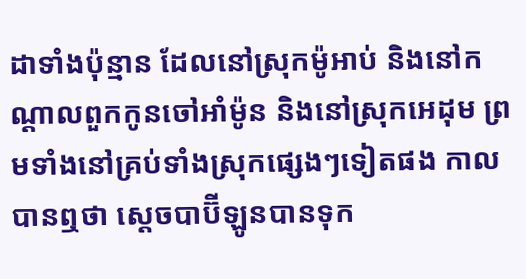ដាទាំងប៉ុន្មាន ដែលនៅស្រុកម៉ូអាប់ និងនៅកណ្ដាលពួកកូនចៅអាំម៉ូន និងនៅស្រុកអេដុម ព្រមទាំងនៅគ្រប់ទាំងស្រុកផ្សេងៗទៀតផង កាលបានឮថា ស្តេចបាប៊ីឡូនបានទុក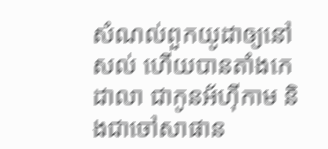សំណល់ពួកយូដាឲ្យនៅសល់ ហើយបានតាំងកេដាលា ជាកូនអ័ហ៊ីកាម និងជាចៅសាផាន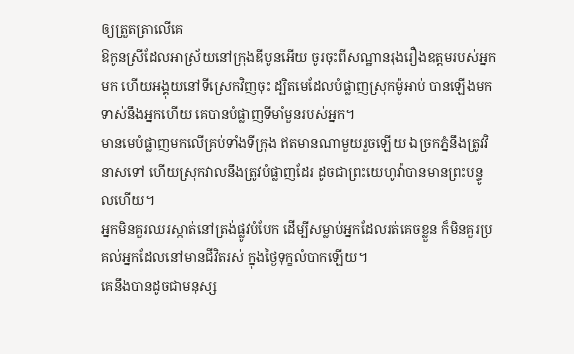ឲ្យត្រួតត្រាលើគេ
ឱកូនស្រីដែលអាស្រ័យនៅក្រុងឌីបូនអើយ ចូរចុះពីសណ្ឋានរុងរឿងឧត្តមរបស់អ្នកមក ហើយអង្គុយនៅទីស្រេកវិញចុះ ដ្បិតមេដែលបំផ្លាញស្រុកម៉ូអាប់ បានឡើងមកទាស់នឹងអ្នកហើយ គេបានបំផ្លាញទីមាំមួនរបស់អ្នក។
មានមេបំផ្លាញមកលើគ្រប់ទាំងទីក្រុង ឥតមានណាមួយរួចឡើយ ឯច្រកភ្នំនឹងត្រូវវិនាសទៅ ហើយស្រុកវាលនឹងត្រូវបំផ្លាញដែរ ដូចជាព្រះយេហូវ៉ាបានមានព្រះបន្ទូលហើយ។
អ្នកមិនគួរឈរស្កាត់នៅត្រង់ផ្លូវបំបែក ដើម្បីសម្លាប់អ្នកដែលរត់គេចខ្លួន ក៏មិនគួរប្រគល់អ្នកដែលនៅមានជីវិតរស់ ក្នុងថ្ងៃទុក្ខលំបាកឡើយ។
គេនឹងបានដូចជាមនុស្ស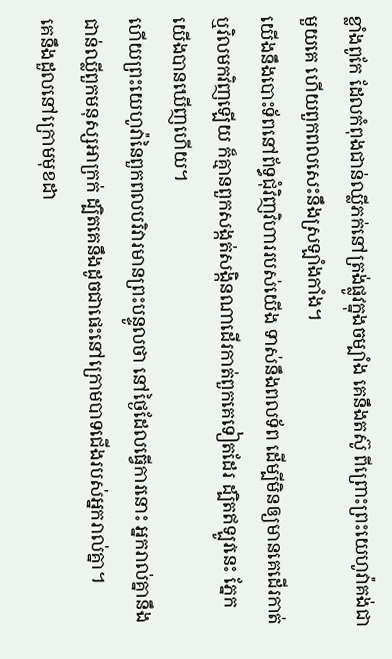ខ្លាំងពូកែ ដែលកំពុងជាន់ឈ្លីភក់នៅត្រង់ផ្លូវក្នុងចម្បាំង គេនឹងតស៊ូ ពីព្រោះព្រះយេហូវ៉ាគង់ជាមួយគេ ហើយពួកពលសេះនឹងស្រឡាំងកាំង។
យើងនឹងបោះទ័ពនៅព័ទ្ធជុំវិញវិហាររបស់យើង ទាស់នឹងពលទ័ព ដើម្បីមិនឲ្យមានគេដើរកាត់ ឬវិលមកវិញឡើយ ក៏គ្មានពួកសង្កត់សង្កិនណាដើរកាត់ពួកគេទៀតដែរ ដ្បិតឥឡូវនេះ ភ្នែកយើងបានឃើញហើយ។
ហើយព្រះយេហូវ៉ានៃពួកពលបរិវារមានព្រះបន្ទូលថា នៅថ្ងៃដែលធ្វើការនោះ អ្នករាល់គ្នានឹងជាន់ឈ្លីពួកមនុស្សអាក្រក់ ដ្បិតគេនឹងដូចជាផេះនៅក្រោមបាទជើងរបស់អ្នករាល់គ្នា។
គេនឹងដួលនៅក្រោមមុខដា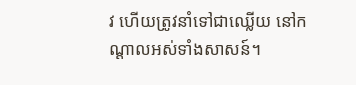វ ហើយត្រូវនាំទៅជាឈ្លើយ នៅកណ្ដាលអស់ទាំងសាសន៍។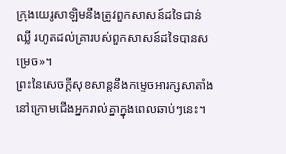ក្រុងយេរូសាឡិមនឹងត្រូវពួកសាសន៍ដទៃជាន់ឈ្លី រហូតដល់គ្រារបស់ពួកសាសន៍ដទៃបានសម្រេច»។
ព្រះនៃសេចក្តីសុខសាន្តនឹងកម្ទេចអារក្សសាតាំង នៅក្រោមជើងអ្នករាល់គ្នាក្នុងពេលឆាប់ៗនេះ។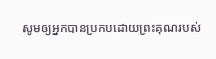សូមឲ្យអ្នកបានប្រកបដោយព្រះគុណរបស់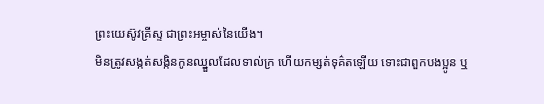ព្រះយេស៊ូវគ្រីស្ទ ជាព្រះអម្ចាស់នៃយើង។
មិនត្រូវសង្កត់សង្កិនកូនឈ្នួលដែលទាល់ក្រ ហើយកម្សត់ទុគ៌តឡើយ ទោះជាពួកបងប្អូន ឬ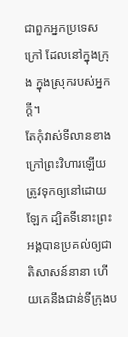ជាពួកអ្នកប្រទេសក្រៅ ដែលនៅក្នុងក្រុង ក្នុងស្រុករបស់អ្នកក្តី។
តែកុំវាស់ទីលានខាងក្រៅព្រះវិហារឡើយ ត្រូវទុកឲ្យនៅដោយឡែក ដ្បិតទីនោះព្រះអង្គបានប្រគល់ឲ្យជាតិសាសន៍នានា ហើយគេនឹងជាន់ទីក្រុងប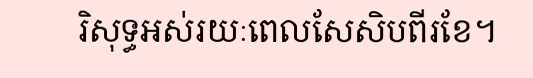រិសុទ្ធអស់រយៈពេលសែសិបពីរខែ។